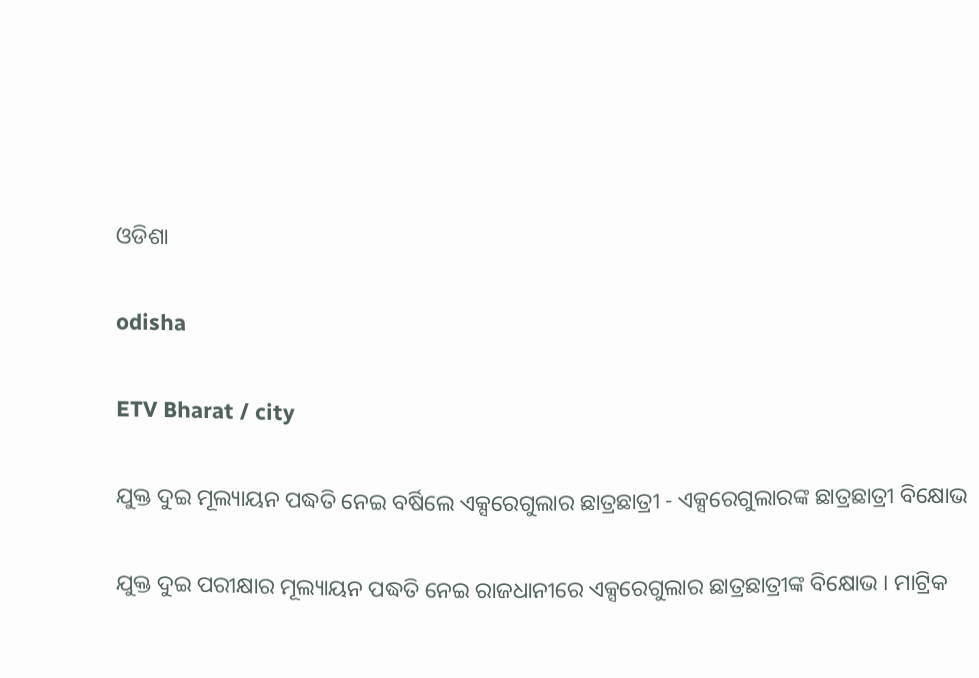ଓଡିଶା

odisha

ETV Bharat / city

ଯୁକ୍ତ ଦୁଇ ମୂଲ୍ୟାୟନ ପଦ୍ଧତି ନେଇ ବର୍ଷିଲେ ଏକ୍ସରେଗୁଲାର ଛାତ୍ରଛାତ୍ରୀ - ଏକ୍ସରେଗୁଲାରଙ୍କ ଛାତ୍ରଛାତ୍ରୀ ବିକ୍ଷୋଭ

ଯୁକ୍ତ ଦୁଇ ପରୀକ୍ଷାର ମୂଲ୍ୟାୟନ ପଦ୍ଧତି ନେଇ ରାଜଧାନୀରେ ଏକ୍ସରେଗୁଲାର ଛାତ୍ରଛାତ୍ରୀଙ୍କ ବିକ୍ଷୋଭ । ମାଟ୍ରିକ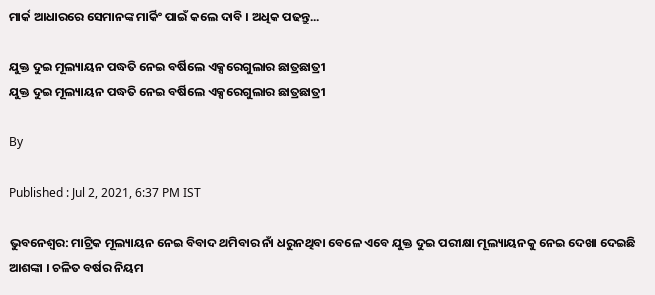ମାର୍କ ଆଧାରରେ ସେମାନଙ୍କ ମାର୍କିଂ ପାଇଁ କଲେ ଦାବି । ଅଧିକ ପଢନ୍ତୁ...

ଯୁକ୍ତ ଦୁଇ ମୂଲ୍ୟାୟନ ପଦ୍ଧତି ନେଇ ବର୍ଷିଲେ ଏକ୍ସରେଗୁଲାର ଛାତ୍ରଛାତ୍ରୀ
ଯୁକ୍ତ ଦୁଇ ମୂଲ୍ୟାୟନ ପଦ୍ଧତି ନେଇ ବର୍ଷିଲେ ଏକ୍ସରେଗୁଲାର ଛାତ୍ରଛାତ୍ରୀ

By

Published : Jul 2, 2021, 6:37 PM IST

ଭୁବନେଶ୍ବର: ମାଟ୍ରିକ ମୂଲ୍ୟାୟନ ନେଇ ବିବାଦ ଥମିବାର ନାଁ ଧରୁନଥିବା ବେଳେ ଏବେ ଯୁକ୍ତ ଦୁଇ ପରୀକ୍ଷା ମୂଲ୍ୟାୟନକୁ ନେଇ ଦେଖା ଦେଇଛି ଆଶଙ୍କା । ଚଳିତ ବର୍ଷର ନିୟମ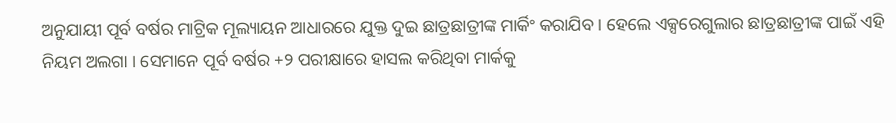ଅନୁଯାୟୀ ପୂର୍ବ ବର୍ଷର ମାଟ୍ରିକ ମୂଲ୍ୟାୟନ ଆଧାରରେ ଯୁକ୍ତ ଦୁଇ ଛାତ୍ରଛାତ୍ରୀଙ୍କ ମାର୍କିଂ କରାଯିବ । ହେଲେ ଏକ୍ସରେଗୁଲାର ଛାତ୍ରଛାତ୍ରୀଙ୍କ ପାଇଁ ଏହି ନିୟମ ଅଲଗା । ସେମାନେ ପୂର୍ବ ବର୍ଷର +୨ ପରୀକ୍ଷାରେ ହାସଲ କରିଥିବା ମାର୍କକୁ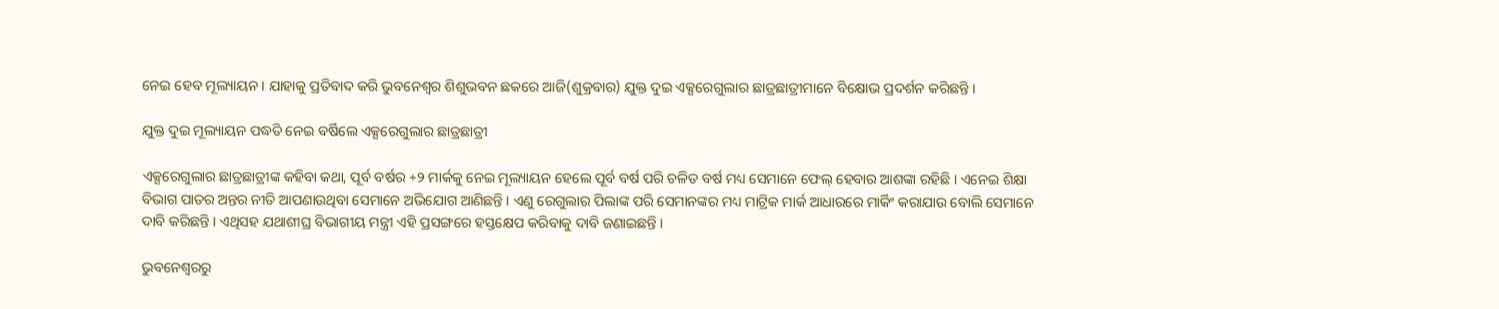ନେଇ ହେବ ମୂଲ୍ୟାୟନ । ଯାହାକୁ ପ୍ରତିବାଦ କରି ଭୁବନେଶ୍ବର ଶିଶୁଭବନ ଛକରେ ଆଜି(ଶୁକ୍ରବାର) ଯୁକ୍ତ ଦୁଇ ଏକ୍ସରେଗୁଲାର ଛାତ୍ରଛାତ୍ରୀମାନେ ବିକ୍ଷୋଭ ପ୍ରଦର୍ଶନ କରିଛନ୍ତି ।

ଯୁକ୍ତ ଦୁଇ ମୂଲ୍ୟାୟନ ପଦ୍ଧତି ନେଇ ବର୍ଷିଲେ ଏକ୍ସରେଗୁଲାର ଛାତ୍ରଛାତ୍ରୀ

ଏକ୍ସରେଗୁଲାର ଛାତ୍ରଛାତ୍ରୀଙ୍କ କହିବା କଥା, ପୂର୍ବ ବର୍ଷର +୨ ମାର୍କକୁ ନେଇ ମୂଲ୍ୟାୟନ ହେଲେ ପୂର୍ବ ବର୍ଷ ପରି ଚଳିତ ବର୍ଷ ମଧ୍ୟ ସେମାନେ ଫେଲ୍ ହେବାର ଆଶଙ୍କା ରହିଛି । ଏନେଇ ଶିକ୍ଷା ବିଭାଗ ପାତର ଅନ୍ତର ନୀତି ଆପଣାଉଥିବା ସେମାନେ ଅଭିଯୋଗ ଆଣିଛନ୍ତି । ଏଣୁ ରେଗୁଲାର ପିଲାଙ୍କ ପରି ସେମାନଙ୍କର ମଧ୍ୟ ମାଟ୍ରିକ ମାର୍କ ଆଧାରରେ ମାର୍କିଂ କରାଯାଉ ବୋଲି ସେମାନେ ଦାବି କରିଛନ୍ତି । ଏଥିସହ ଯଥାଶୀଘ୍ର ବିଭାଗୀୟ ମନ୍ତ୍ରୀ ଏହି ପ୍ରସଙ୍ଗରେ ହସ୍ତକ୍ଷେପ କରିବାକୁ ଦାବି ଜଣାଇଛନ୍ତି ।

ଭୁବନେଶ୍ବରରୁ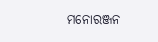ମନୋରଞ୍ଜନ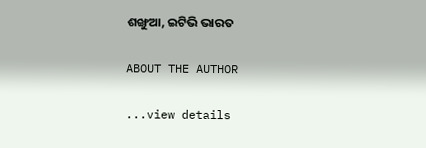ଶଙ୍ଖୁଆ, ଇଟିଭି ଭାରତ

ABOUT THE AUTHOR

...view details